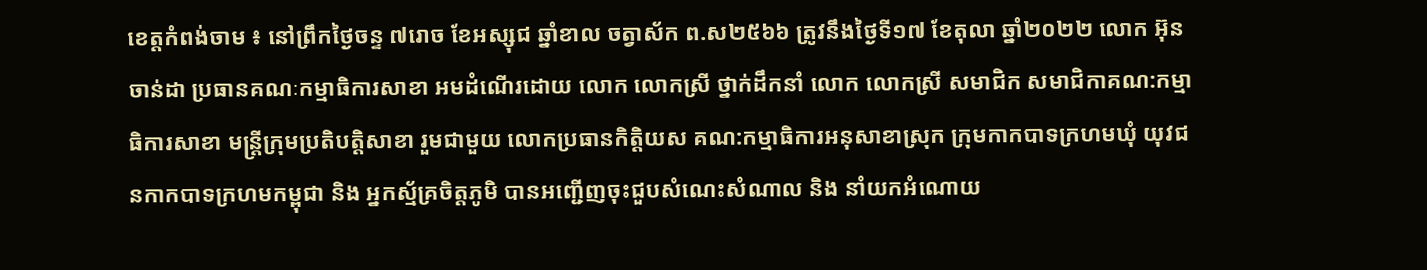ខេត្តកំពង់ចាម ៖ នៅព្រឹកថ្ងៃចន្ទ ៧រោច ខែអស្សុជ ឆ្នាំខាល ចត្វាស័ក ព.ស២៥៦៦ ត្រូវនឹងថ្ងៃទី១៧ ខែតុលា ឆ្នាំ២០២២ លោក អ៊ុន ចាន់ដា ប្រធានគណៈកម្មាធិការសាខា អមដំណើរដោយ លោក លោកស្រី ថ្នាក់ដឹកនាំ លោក លោកស្រី សមាជិក សមាជិកាគណ:កម្មាធិការសាខា មន្ត្រីក្រុមប្រតិបត្តិសាខា រួមជាមួយ លោកប្រធានកិត្តិយស គណ:កម្មាធិការអនុសាខាស្រុក ក្រុមកាកបាទក្រហមឃុំ យុវជនកាកបាទក្រហមកម្ពុជា និង អ្នកស្ម័គ្រចិត្តភូមិ បានអញ្ជើញចុះជួបសំណេះសំណាល និង នាំយកអំណោយ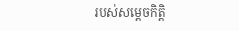របស់សម្តេចកិត្តិ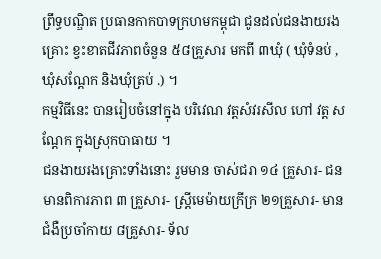ព្រឹទ្ធបណ្ឌិត ប្រធានកាកបាទក្រហមកម្ពុជា ជូនដល់ជនងាយរងគ្រោះ ខ្វះខាតជីវភាពចំនួន ៥៨គ្រួសារ មកពី ៣ឃុំ ( ឃុំទំនប់ ,ឃុំសណ្តែក និងឃុំត្រប់ .) ។
កម្មវិធីនេះ បានរៀបចំនៅក្នុង បរិវេណ វត្តសំវរសីល ហៅ វត្ត សណ្តែក ក្នុងស្រុកបាធាយ ។
ជនងាយរងគ្រោះទាំងនោះ រួមមាន ចាស់ជរា ១៤ គ្រួសារ- ជនមានពិការភាព ៣ គ្រួសារ- ស្ត្រីមេម៉ាយក្រីក្រ ២១គ្រួសារ- មានជំងឺប្រចាំកាយ ៨គ្រួសារ- ទ័ល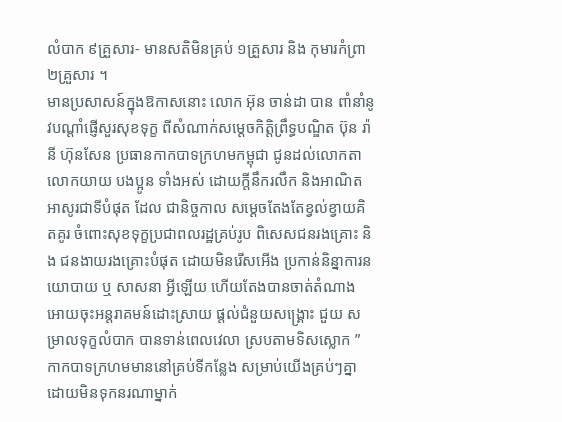លំបាក ៩គ្រួសារ- មានសតិមិនគ្រប់ ១គ្រួសារ និង កុមារកំព្រា ២គ្រួសារ ។
មានប្រសាសន៍ក្នុងឱកាសនោះ លោក អ៊ុន ចាន់ដា បាន ពាំនាំនូវបណ្តាំផ្ញើសួរសុខទុក្ខ ពីសំណាក់សម្ដេចកិត្ដិព្រឹទ្ធបណ្ឌិត ប៊ុន រ៉ានី ហ៊ុនសែន ប្រធានកាកបាទក្រហមកម្ពុជា ជូនដល់លោកតា លោកយាយ បងប្អូន ទាំងអស់ ដោយក្តីនឹករលឹក និងអាណិតអាសូរជាទីបំផុត ដែល ជានិច្ចកាល សម្ដេចតែងតែខ្វល់ខ្វាយគិតគូរ ចំពោះសុខទុក្ខប្រជាពលរដ្ឋគ្រប់រូប ពិសេសជនរងគ្រោះ និង ជនងាយរងគ្រោះបំផុត ដោយមិនរើសអើង ប្រកាន់និន្នាការនយោបាយ ឬ សាសនា អ្វីឡើយ ហើយតែងបានចាត់តំណាង អោយចុះអន្តរាគមន៍ដោះស្រាយ ផ្តល់ជំនួយសង្រ្គោះ ជួយ សម្រាលទុក្ខលំបាក បានទាន់ពេលវេលា ស្របតាមទិសស្លោក ” កាកបាទក្រហមមាននៅគ្រប់ទីកន្លែង សម្រាប់យើងគ្រប់ៗគ្នា ដោយមិនទុកនរណាម្នាក់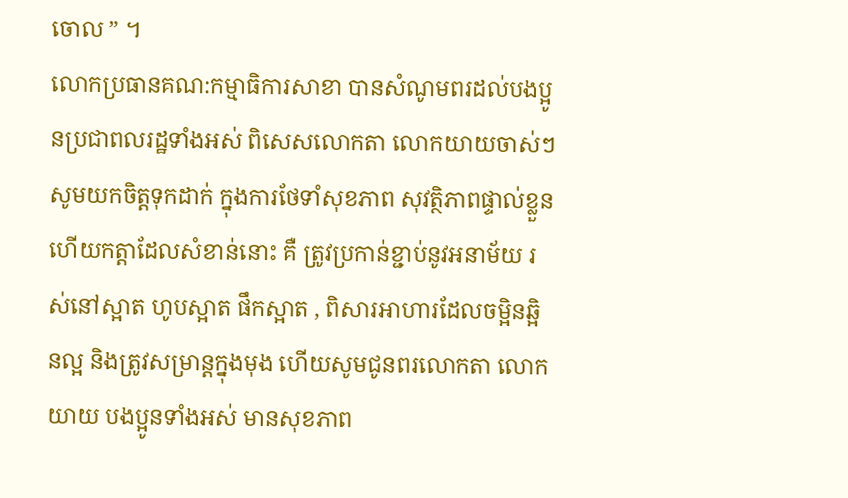ចោល ” ។
លោកប្រធានគណ:កម្មាធិការសាខា បានសំណូមពរដល់បងប្អូនប្រជាពលរដ្ឋទាំងអស់ ពិសេសលោកតា លោកយាយចាស់ៗ សូមយកចិត្តទុកដាក់ ក្នុងការថែទាំសុខភាព សុវត្ថិភាពផ្ទាល់ខ្លួន ហើយកត្តាដែលសំខាន់នោះ គឺ ត្រូវប្រកាន់ខ្ជាប់នូវអនាម័យ រស់នៅស្អាត ហូបស្អាត ផឹកស្អាត , ពិសារអាហារដែលចម្អិនឆ្អិនល្អ និងត្រូវសម្រាន្តក្នុងមុង ហើយសូមជូនពរលោកតា លោកយាយ បងប្អូនទាំងអស់ មានសុខភាព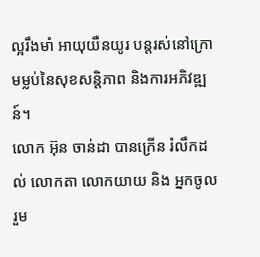ល្អរឹងមាំ អាយុយឺនយូរ បន្តរស់នៅក្រោមម្លប់នៃសុខសន្តិភាព និងការអភិវឌ្ឍន៍។
លោក អ៊ុន ចាន់ដា បានក្រើន រំលឹកដល់ លោកតា លោកយាយ និង អ្នកចូលរួម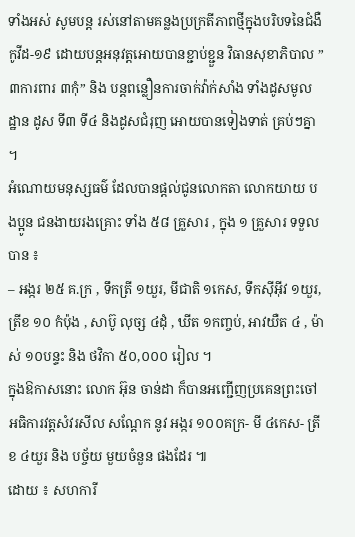ទាំងអស់ សូមបន្ត រស់នៅតាមគន្លងប្រក្រតីភាពថ្មីក្នុងបរិបទនៃជំងឺកូវីដ-១៩ ដោយបន្តអនុវត្តអោយបានខ្ជាប់ខ្ជួន វិធានសុខាភិបាល ” ៣ការពារ ៣កុំ” និង បន្តពន្លឿនការចាក់វ៉ាក់សាំង ទាំងដូសមូលដ្ឋាន ដូស ទី៣ ទី៤ និងដូសជំរុញ អោយបានទៀងទាត់ គ្រប់ៗគ្នា ។
អំណោយមនុស្សធម៌ ដែលបានផ្តល់ជូនលោកតា លោកយាយ បងប្អូន ជនងាយរងគ្រោះ ទាំង ៥៨ គ្រួសារ , ក្នុង ១ គ្រួសារ ទទួលបាន ៖
– អង្ករ ២៥ គ.ក្រ , ទឹកត្រី ១យួរ, មីជាតិ ១កេស, ទឹកស៊ីអ៊ីវ ១យួរ, ត្រីខ ១០ កំប៉ុង , សាប៊ូ លុច្ស ៤ដុំ , ឃីត ១កញ្ចប់, អាវយឺត ៤ , ម៉ាស់ ១០បន្ទះ និង ថវិកា ៥០,០០០ រៀល ។
ក្នុងឱកាសនោះ លោក អ៊ុន ចាន់ដា ក៏បានអញ្ជើញប្រគេនព្រះចៅអធិការវត្តសំវរសីល សណ្តែក នូវ អង្ករ ១០០គក្រ- មី ៤កេស- ត្រីខ ៤យួរ និង បច្ច័យ មួយចំនួន ផងដែរ ៕
ដោយ ៖ សហការី